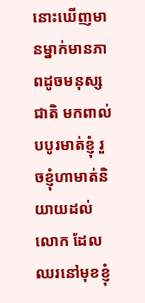នោះឃើញមានម្នាក់មានភាពដូចមនុស្សជាតិ មកពាល់បបូរមាត់ខ្ញុំ រួចខ្ញុំហាមាត់និយាយដល់លោក ដែលឈរនៅមុខខ្ញុំ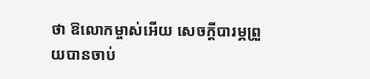ថា ឱលោកម្ចាស់អើយ សេចក្ដីបារម្ភព្រួយបានចាប់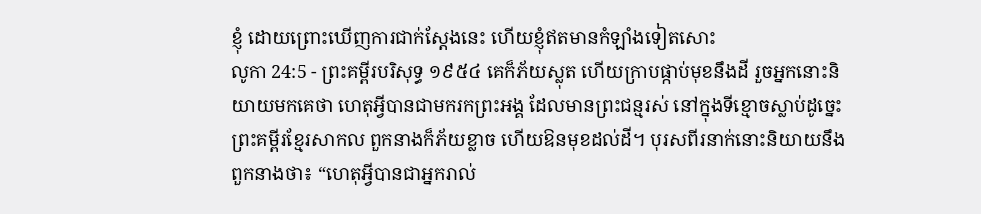ខ្ញុំ ដោយព្រោះឃើញការជាក់ស្តែងនេះ ហើយខ្ញុំឥតមានកំឡាំងទៀតសោះ
លូកា 24:5 - ព្រះគម្ពីរបរិសុទ្ធ ១៩៥៤ គេក៏ភ័យស្លុត ហើយក្រាបផ្កាប់មុខនឹងដី រួចអ្នកនោះនិយាយមកគេថា ហេតុអ្វីបានជាមករកព្រះអង្គ ដែលមានព្រះជន្មរស់ នៅក្នុងទីខ្មោចស្លាប់ដូច្នេះ ព្រះគម្ពីរខ្មែរសាកល ពួកនាងក៏ភ័យខ្លាច ហើយឱនមុខដល់ដី។ បុរសពីរនាក់នោះនិយាយនឹងពួកនាងថា៖ “ហេតុអ្វីបានជាអ្នករាល់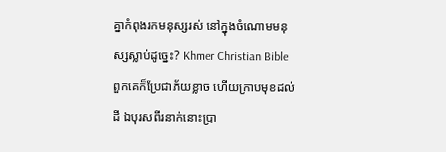គ្នាកំពុងរកមនុស្សរស់ នៅក្នុងចំណោមមនុស្សស្លាប់ដូច្នេះ? Khmer Christian Bible ពួកគេក៏ប្រែជាភ័យខ្លាច ហើយក្រាបមុខដល់ដី ឯបុរសពីរនាក់នោះប្រា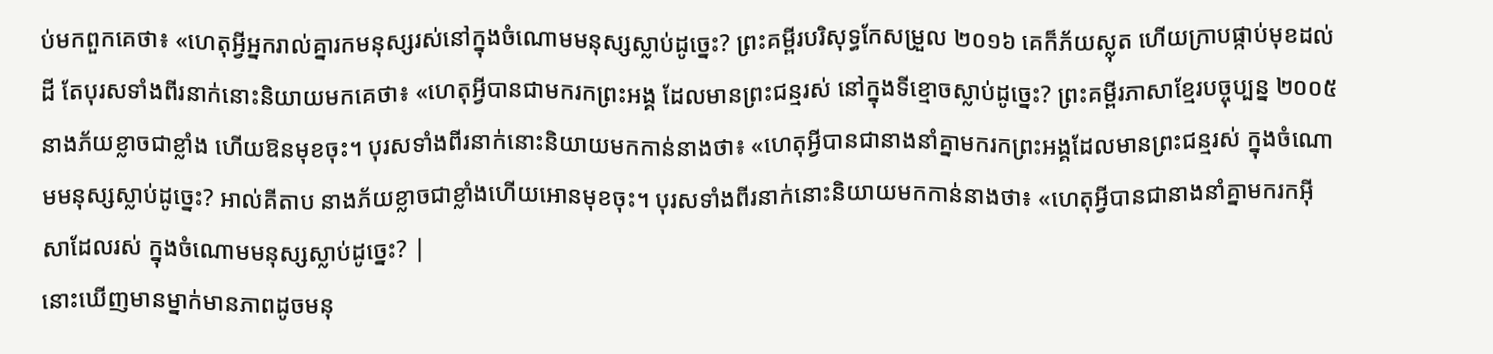ប់មកពួកគេថា៖ «ហេតុអ្វីអ្នករាល់គ្នារកមនុស្សរស់នៅក្នុងចំណោមមនុស្សស្លាប់ដូច្នេះ? ព្រះគម្ពីរបរិសុទ្ធកែសម្រួល ២០១៦ គេក៏ភ័យស្លុត ហើយក្រាបផ្កាប់មុខដល់ដី តែបុរសទាំងពីរនាក់នោះនិយាយមកគេថា៖ «ហេតុអ្វីបានជាមករកព្រះអង្គ ដែលមានព្រះជន្មរស់ នៅក្នុងទីខ្មោចស្លាប់ដូច្នេះ? ព្រះគម្ពីរភាសាខ្មែរបច្ចុប្បន្ន ២០០៥ នាងភ័យខ្លាចជាខ្លាំង ហើយឱនមុខចុះ។ បុរសទាំងពីរនាក់នោះនិយាយមកកាន់នាងថា៖ «ហេតុអ្វីបានជានាងនាំគ្នាមករកព្រះអង្គដែលមានព្រះជន្មរស់ ក្នុងចំណោមមនុស្សស្លាប់ដូច្នេះ? អាល់គីតាប នាងភ័យខ្លាចជាខ្លាំងហើយអោនមុខចុះ។ បុរសទាំងពីរនាក់នោះនិយាយមកកាន់នាងថា៖ «ហេតុអ្វីបានជានាងនាំគ្នាមករកអ៊ីសាដែលរស់ ក្នុងចំណោមមនុស្សស្លាប់ដូច្នេះ? |
នោះឃើញមានម្នាក់មានភាពដូចមនុ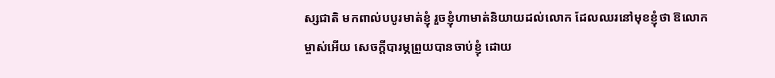ស្សជាតិ មកពាល់បបូរមាត់ខ្ញុំ រួចខ្ញុំហាមាត់និយាយដល់លោក ដែលឈរនៅមុខខ្ញុំថា ឱលោកម្ចាស់អើយ សេចក្ដីបារម្ភព្រួយបានចាប់ខ្ញុំ ដោយ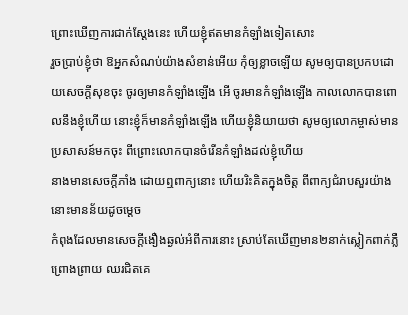ព្រោះឃើញការជាក់ស្តែងនេះ ហើយខ្ញុំឥតមានកំឡាំងទៀតសោះ
រួចប្រាប់ខ្ញុំថា ឱអ្នកសំណប់យ៉ាងសំខាន់អើយ កុំឲ្យខ្លាចឡើយ សូមឲ្យបានប្រកបដោយសេចក្ដីសុខចុះ ចូរឲ្យមានកំឡាំងឡើង អើ ចូរមានកំឡាំងឡើង កាលលោកបានពោលនឹងខ្ញុំហើយ នោះខ្ញុំក៏មានកំឡាំងឡើង ហើយខ្ញុំនិយាយថា សូមឲ្យលោកម្ចាស់មានប្រសាសន៍មកចុះ ពីព្រោះលោកបានចំរើនកំឡាំងដល់ខ្ញុំហើយ
នាងមានសេចក្ដីភាំង ដោយឮពាក្យនោះ ហើយរិះគិតក្នុងចិត្ត ពីពាក្យជំរាបសួរយ៉ាងនោះមានន័យដូចម្តេច
កំពុងដែលមានសេចក្ដីងឿងឆ្ងល់អំពីការនោះ ស្រាប់តែឃើញមាន២នាក់ស្លៀកពាក់ភ្លឺព្រោងព្រាយ ឈរជិតគេ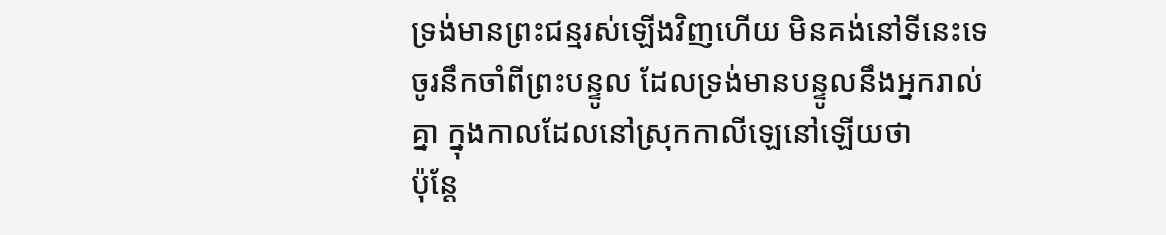ទ្រង់មានព្រះជន្មរស់ឡើងវិញហើយ មិនគង់នៅទីនេះទេ ចូរនឹកចាំពីព្រះបន្ទូល ដែលទ្រង់មានបន្ទូលនឹងអ្នករាល់គ្នា ក្នុងកាលដែលនៅស្រុកកាលីឡេនៅឡើយថា
ប៉ុន្តែ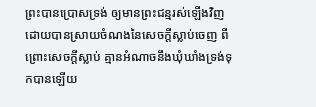ព្រះបានប្រោសទ្រង់ ឲ្យមានព្រះជន្មរស់ឡើងវិញ ដោយបានស្រាយចំណងនៃសេចក្ដីស្លាប់ចេញ ពីព្រោះសេចក្ដីស្លាប់ គ្មានអំណាចនឹងឃុំឃាំងទ្រង់ទុកបានឡើយ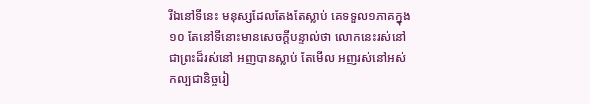រីឯនៅទីនេះ មនុស្សដែលតែងតែស្លាប់ គេទទួល១ភាគក្នុង១០ តែនៅទីនោះមានសេចក្ដីបន្ទាល់ថា លោកនេះរស់នៅ
ជាព្រះដ៏រស់នៅ អញបានស្លាប់ តែមើល អញរស់នៅអស់កល្បជានិច្ចរៀ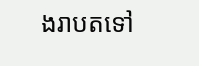ងរាបតទៅ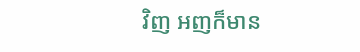វិញ អញក៏មាន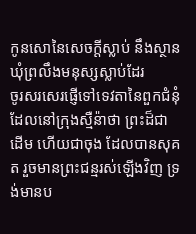កូនសោនៃសេចក្ដីស្លាប់ នឹងស្ថានឃុំព្រលឹងមនុស្សស្លាប់ដែរ
ចូរសរសេរផ្ញើទៅទេវតានៃពួកជំនុំ ដែលនៅក្រុងស្មឺន៉ាថា ព្រះដ៏ជាដើម ហើយជាចុង ដែលបានសុគត រួចមានព្រះជន្មរស់ឡើងវិញ ទ្រង់មានប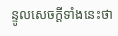ន្ទូលសេចក្ដីទាំងនេះថា